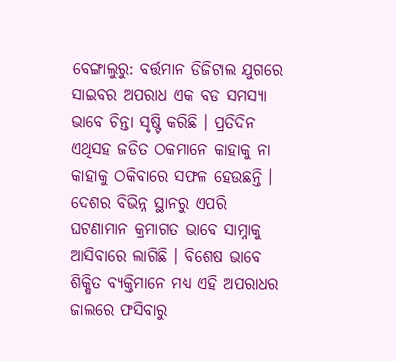ବେଙ୍ଗାଲୁରୁ: ବର୍ତ୍ତମାନ ଡିଜିଟାଲ ଯୁଗରେ ସାଇବର ଅପରାଧ ଏକ ବଡ ସମସ୍ୟା ଭାବେ ଚିନ୍ତା ସୃଷ୍ଟି କରିଛି । ପ୍ରତିଦିନ ଏଥିସହ ଜଡିତ ଠକମାନେ କାହାକୁ ନା କାହାକୁ ଠକିବାରେ ସଫଳ ହେଉଛନ୍ତି । ଦେଶର ବିଭିନ୍ନ ସ୍ଥାନରୁ ଏପରି ଘଟଣାମାନ କ୍ରମାଗତ ଭାବେ ସାମ୍ନାକୁ ଆସିବାରେ ଲାଗିଛି । ବିଶେଷ ଭାବେ ଶିକ୍ଷିତ ବ୍ୟକ୍ତିମାନେ ମଧ୍ୟ ଏହି ଅପରାଧର ଜାଲରେ ଫସିବାରୁ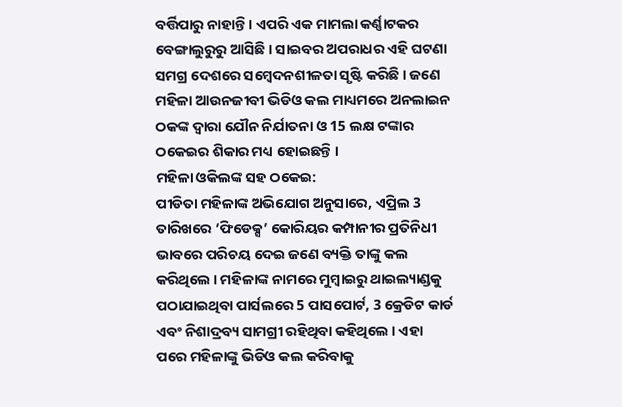ବର୍ତ୍ତିପାରୁ ନାହାନ୍ତି । ଏପରି ଏକ ମାମଲା କର୍ଣ୍ଣାଟକର ବେଙ୍ଗାଲୁରୁରୁ ଆସିଛି । ସାଇବର ଅପରାଧର ଏହି ଘଟଣା ସମଗ୍ର ଦେଶରେ ସମ୍ବେଦନଶୀଳତା ସୃଷ୍ଟି କରିଛି । ଜଣେ ମହିଳା ଆଉନଜୀବୀ ଭିଡିଓ କଲ ମାଧ୍ୟମରେ ଅନଲାଇନ ଠକଙ୍କ ଦ୍ବାରା ଯୌନ ନିର୍ଯାତନା ଓ 15 ଲକ୍ଷ ଟଙ୍କାର ଠକେଇର ଶିକାର ମଧ୍ୟ ହୋଇଛନ୍ତି ।
ମହିଳା ଓକିଲଙ୍କ ସହ ଠକେଇ:
ପୀଡିତା ମହିଳାଙ୍କ ଅଭିଯୋଗ ଅନୁସାରେ, ଏପ୍ରିଲ 3 ତାରିଖରେ ‘ଫିଡେକ୍ସ’ କୋରିୟର କମ୍ପାନୀର ପ୍ରତିନିଧୀ ଭାବରେ ପରିଚୟ ଦେଇ ଜଣେ ବ୍ୟକ୍ତି ତାଙ୍କୁ କଲ କରିଥିଲେ । ମହିଳାଙ୍କ ନାମରେ ମୁମ୍ବାଇରୁ ଥାଇଲ୍ୟାଣ୍ଡକୁ ପଠାଯାଇଥିବା ପାର୍ସଲରେ 5 ପାସପୋର୍ଟ, 3 କ୍ରେଡିଟ କାର୍ଡ ଏବଂ ନିଶାଦ୍ରବ୍ୟ ସାମଗ୍ରୀ ରହିଥିବା କହିଥିଲେ । ଏହା ପରେ ମହିଳାଙ୍କୁ ଭିଡିଓ କଲ କରିବାକୁ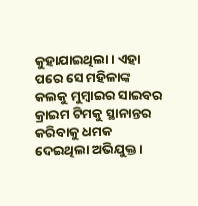କୁହାଯାଇଥିଲା। ଏହା ପରେ ସେ ମହିଳାଙ୍କ କଲକୁ ମୁମ୍ବାଇର ସାଇବର କ୍ରାଇମ ଟିମକୁ ସ୍ଥାନାନ୍ତର କରିବାକୁ ଧମକ ଦେଇଥିଲା ଅଭିଯୁକ୍ତ ।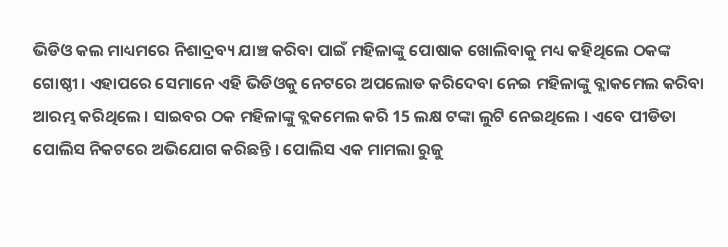ଭିଡିଓ କଲ ମାଧ୍ୟମରେ ନିଶାଦ୍ରବ୍ୟ ଯାଞ୍ଚ କରିବା ପାଇଁ ମହିଳାଙ୍କୁ ପୋଷାକ ଖୋଲିବାକୁ ମଧ୍ୟ କହିଥିଲେ ଠକଙ୍କ ଗୋଷ୍ଠୀ । ଏହାପରେ ସେମାନେ ଏହି ଭିଡିଓକୁ ନେଟରେ ଅପଲୋଡ କରିଦେବା ନେଇ ମହିଳାଙ୍କୁ ବ୍ଲାକମେଲ କରିବା ଆରମ୍ଭ କରିଥିଲେ । ସାଇବର ଠକ ମହିଳାଙ୍କୁ ବ୍ଲକମେଲ କରି 15 ଲକ୍ଷ ଟଙ୍କା ଲୁଟି ନେଇଥିଲେ । ଏବେ ପୀଡିତା ପୋଲିସ ନିକଟରେ ଅଭିଯୋଗ କରିଛନ୍ତି । ପୋଲିସ ଏକ ମାମଲା ରୁଜୁ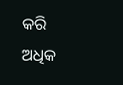କରି ଅଧିକ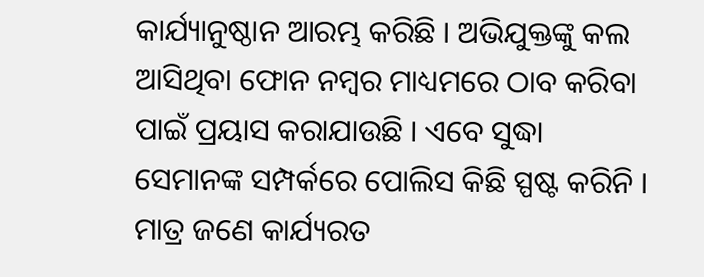କାର୍ଯ୍ୟାନୁଷ୍ଠାନ ଆରମ୍ଭ କରିଛି । ଅଭିଯୁକ୍ତଙ୍କୁ କଲ ଆସିଥିବା ଫୋନ ନମ୍ବର ମାଧ୍ୟମରେ ଠାବ କରିବା ପାଇଁ ପ୍ରୟାସ କରାଯାଉଛି । ଏବେ ସୁଦ୍ଧା ସେମାନଙ୍କ ସମ୍ପର୍କରେ ପୋଲିସ କିଛି ସ୍ପଷ୍ଟ କରିନି । ମାତ୍ର ଜଣେ କାର୍ଯ୍ୟରତ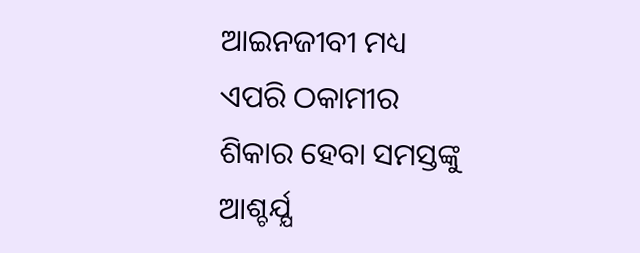ଆଇନଜୀବୀ ମଧ୍ୟ ଏପରି ଠକାମୀର ଶିକାର ହେବା ସମସ୍ତଙ୍କୁ ଆଶ୍ଚର୍ଯ୍ଯ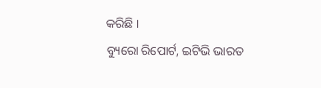କରିଛି ।
ବ୍ୟୁରୋ ରିପୋର୍ଟ, ଇଟିଭି ଭାରତ